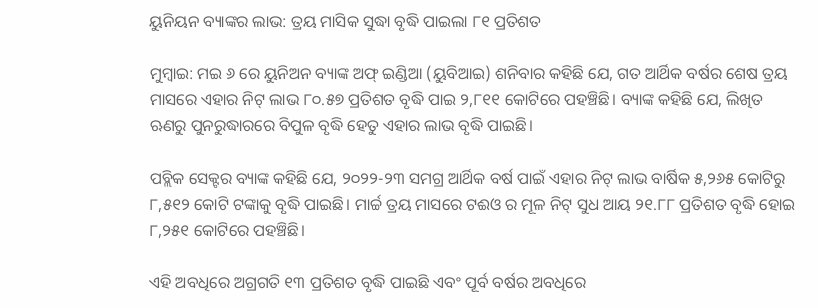ୟୁନିୟନ ବ୍ୟାଙ୍କର ଲାଭ: ତ୍ରୟ ମାସିକ ସୁଦ୍ଧା ବୃଦ୍ଧି ପାଇଲା ୮୧ ପ୍ରତିଶତ

ମୁମ୍ବାଇ: ମଇ ୬ ରେ ୟୁନିଅନ ବ୍ୟାଙ୍କ ଅଫ୍ ଇଣ୍ଡିଆ (ୟୁବିଆଇ) ଶନିବାର କହିଛି ଯେ, ଗତ ଆର୍ଥିକ ବର୍ଷର ଶେଷ ତ୍ରୟ ମାସରେ ଏହାର ନିଟ୍ ଲାଭ ୮୦.୫୭ ପ୍ରତିଶତ ବୃଦ୍ଧି ପାଇ ୨,୮୧୧ କୋଟିରେ ପହଞ୍ଚିଛି। ବ୍ୟାଙ୍କ କହିଛି ଯେ, ଲିଖିତ ଋଣରୁ ପୁନରୁଦ୍ଧାରରେ ବିପୁଳ ବୃଦ୍ଧି ହେତୁ ଏହାର ଲାଭ ବୃଦ୍ଧି ପାଇଛି।

ପବ୍ଲିକ ସେକ୍ଟର ବ୍ୟାଙ୍କ କହିଛି ଯେ, ୨୦୨୨-୨୩ ସମଗ୍ର ଆର୍ଥିକ ବର୍ଷ ପାଇଁ ଏହାର ନିଟ୍ ଲାଭ ବାର୍ଷିକ ୫,୨୬୫ କୋଟିରୁ ୮,୫୧୨ କୋଟି ଟଙ୍କାକୁ ବୃଦ୍ଧି ପାଇଛି। ମାର୍ଚ୍ଚ ତ୍ରୟ ମାସରେ ଟଈଓ ର ମୂଳ ନିଟ୍ ସୁଧ ଆୟ ୨୧.୮୮ ପ୍ରତିଶତ ବୃଦ୍ଧି ହୋଇ ୮,୨୫୧ କୋଟିରେ ପହଞ୍ଚିଛି।

ଏହି ଅବଧିରେ ଅଗ୍ରଗତି ୧୩ ପ୍ରତିଶତ ବୃଦ୍ଧି ପାଇଛି ଏବଂ ପୂର୍ବ ବର୍ଷର ଅବଧିରେ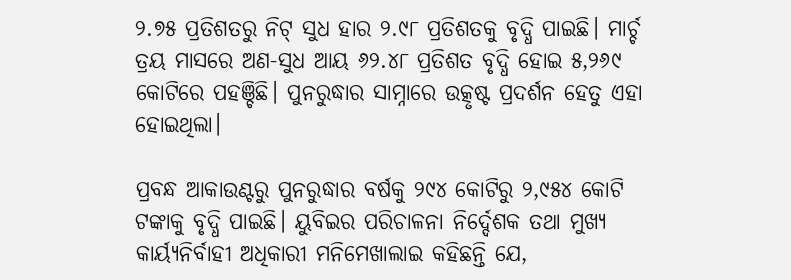୨.୭୫ ପ୍ରତିଶତରୁ ନିଟ୍ ସୁଧ ହାର ୨.୯୮ ପ୍ରତିଶତକୁ ବୃଦ୍ଧି ପାଇଛି। ମାର୍ଚ୍ଚ ତ୍ରୟ ମାସରେ ଅଣ-ସୁଧ ଆୟ ୬୨.୪୮ ପ୍ରତିଶତ ବୃଦ୍ଧି ହୋଇ ୫,୨୬୯ କୋଟିରେ ପହଞ୍ଚିଛି। ପୁନରୁଦ୍ଧାର ସାମ୍ନାରେ ଉତ୍କୃଷ୍ଟ ପ୍ରଦର୍ଶନ ହେତୁ ଏହା ହୋଇଥିଲା।

ପ୍ରବନ୍ଧ ଆକାଉଣ୍ଟରୁ ପୁନରୁଦ୍ଧାର ବର୍ଷକୁ ୨୯୪ କୋଟିରୁ ୨,୯୫୪ କୋଟି ଟଙ୍କାକୁ ବୃଦ୍ଧି ପାଇଛି। ୟୁବିଇର ପରିଚାଳନା ନିର୍ଦ୍ଦେଶକ ତଥା ମୁଖ୍ୟ କାର୍ୟ୍ୟନିର୍ବାହୀ ଅଧିକାରୀ ମନିମେଖାଲାଇ କହିଛନ୍ତି ଯେ,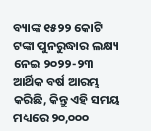ବ୍ୟାଙ୍କ ୧୫୨୨ କୋଟି ଟଙ୍କା ପୁନରୁଦ୍ଧାର ଲକ୍ଷ୍ୟ ନେଇ ୨୦୨୨-୨୩ ଆର୍ଥିକ ବର୍ଷ ଆରମ୍ଭ କରିଛି, କିନ୍ତୁ ଏହି ସମୟ ମଧ୍ୟରେ ୨୦,୦୦୦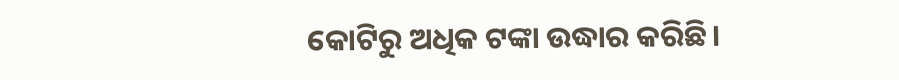କୋଟିରୁ ଅଧିକ ଟଙ୍କା ଉଦ୍ଧାର କରିଛି।